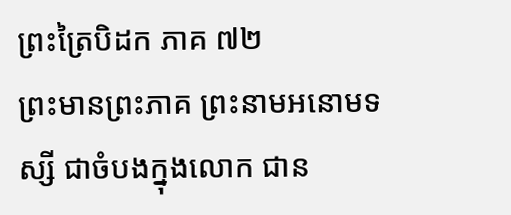ព្រះត្រៃបិដក ភាគ ៧២
ព្រះមានព្រះភាគ ព្រះនាមអនោមទស្សី ជាចំបងក្នុងលោក ជាន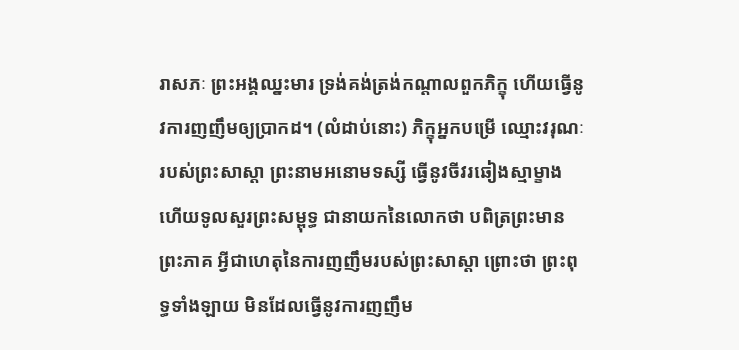រាសភៈ ព្រះអង្គឈ្នះមារ ទ្រង់គង់ត្រង់កណ្តាលពួកភិក្ខុ ហើយធ្វើនូវការញញឹមឲ្យប្រាកដ។ (លំដាប់នោះ) ភិក្ខុអ្នកបម្រើ ឈ្មោះវរុណៈ របស់ព្រះសាស្តា ព្រះនាមអនោមទស្សី ធ្វើនូវចីវរឆៀងស្មាម្ខាង ហើយទូលសួរព្រះសម្ពុទ្ធ ជានាយកនៃលោកថា បពិត្រព្រះមានព្រះភាគ អ្វីជាហេតុនៃការញញឹមរបស់ព្រះសាស្តា ព្រោះថា ព្រះពុទ្ធទាំងឡាយ មិនដែលធ្វើនូវការញញឹម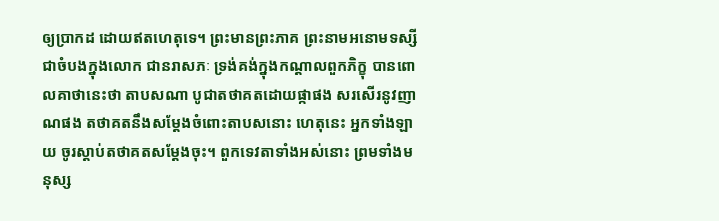ឲ្យប្រាកដ ដោយឥតហេតុទេ។ ព្រះមានព្រះភាគ ព្រះនាមអនោមទស្សី ជាចំបងក្នុងលោក ជានរាសភៈ ទ្រង់គង់ក្នុងកណ្តាលពួកភិក្ខុ បានពោលគាថានេះថា តាបសណា បូជាតថាគតដោយផ្កាផង សរសើរនូវញាណផង តថាគតនឹងសម្តែងចំពោះតាបសនោះ ហេតុនេះ អ្នកទាំងឡាយ ចូរស្តាប់តថាគតសម្តែងចុះ។ ពួកទេវតាទាំងអស់នោះ ព្រមទាំងមនុស្ស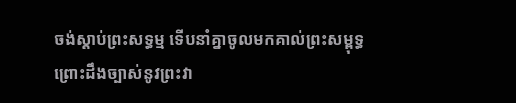ចង់ស្តាប់ព្រះសទ្ធម្ម ទើបនាំគ្នាចូលមកគាល់ព្រះសម្ពុទ្ធ ព្រោះដឹងច្បាស់នូវព្រះវា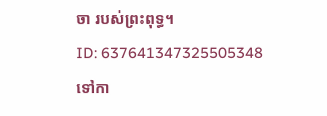ចា របស់ព្រះពុទ្ធ។
ID: 637641347325505348
ទៅកា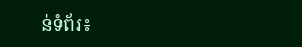ន់ទំព័រ៖